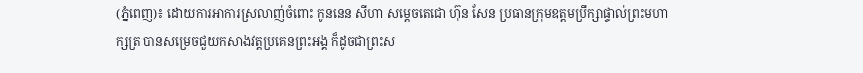(ភ្នំពេញ)៖ ដោយការអាការស្រលាញ់ចំពោះ កូននេន សីហា សម្តេចតេជោ ហ៊ុន សែន ប្រធានក្រុមឧត្តមប្រឹក្សាផ្ទាល់ព្រះមហាក្សត្រ បានសម្រេចជួយកសាងវត្តប្រគេនព្រះអង្គ ក៏ដូចជាព្រះស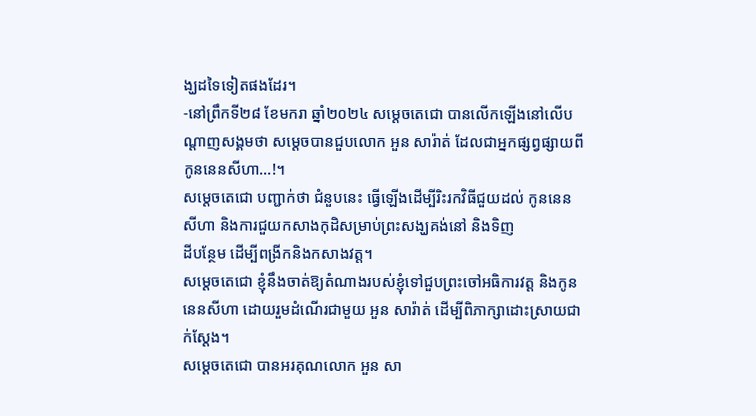ង្ឃដទៃទៀតផងដែរ។
-នៅព្រឹកទី២៨ ខែមករា ឆ្នាំ២០២៤ សម្តេចតេជោ បានលើកឡើងនៅលើបណ្តាញសង្គមថា សម្តេចបានជួបលោក អួន សារ៉ាត់ ដែលជាអ្នកផ្សព្វផ្សាយពី កូននេនសីហា…!។
សម្តេចតេជោ បញ្ជាក់ថា ជំនួបនេះ ធ្វើឡើងដើម្បីរិះរកវិធីជួយដល់ កូននេនសីហា និងការជួយកសាងកុដិសម្រាប់ព្រះសង្ឃគង់នៅ និងទិញ
ដីបន្ថែម ដើម្បីពង្រីកនិងកសាងវត្ត។
សម្តេចតេជោ ខ្ញុំនឹងចាត់ឱ្យតំណាងរបស់ខ្ញុំទៅជួបព្រះចៅអធិការវត្ត និងកូននេនសីហា ដោយរួមដំណើរជាមួយ អួន សារ៉ាត់ ដើម្បីពិភាក្សាដោះស្រាយជាក់ស្តែង។
សម្តេចតេជោ បានអរគុណលោក អួន សា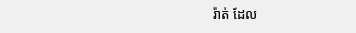រ៉ាត់ ដែល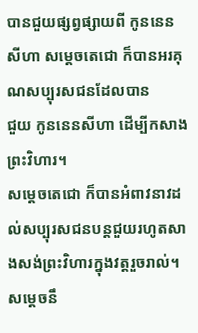បានជួយផ្សព្វផ្សាយពី កូននេន សីហា សម្តេចតេជោ ក៏បានអរគុណសប្បុរសជនដែលបាន
ជួយ កូននេនសីហា ដើម្បីកសាងព្រះវិហារ។
សម្តេចតេជោ ក៏បានអំពាវនាវដល់សប្បុរសជនបន្តជួយរហូតសាងសង់ព្រះវិហារក្នុងវត្តរួចរាល់។
សម្តេចនឹ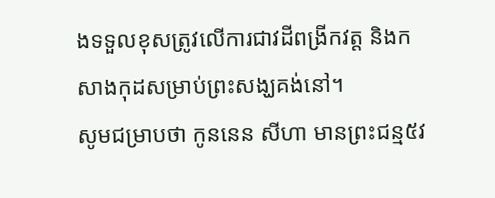ងទទួលខុសត្រូវលើការជាវដីពង្រីកវត្ត និងកសាងកុដសម្រាប់ព្រះសង្ឃគង់នៅ។
សូមជម្រាបថា កូននេន សីហា មានព្រះជន្ម៥វ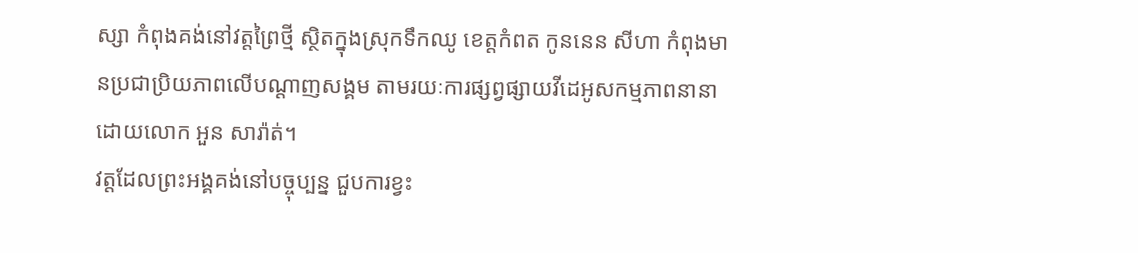ស្សា កំពុងគង់នៅវត្តព្រៃថ្មី ស្ថិតក្នុងស្រុកទឹកឈូ ខេត្តកំពត កូននេន សីហា កំពុងមានប្រជាប្រិយភាពលើបណ្តាញសង្គម តាមរយៈការផ្សព្វផ្សាយវីដេអូសកម្មភាពនានាដោយលោក អួន សារ៉ាត់។
វត្តដែលព្រះអង្គគង់នៅបច្ចុប្បន្ន ជួបការខ្វះ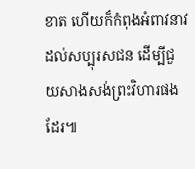ខាត ហើយក៏កំពុងអំពាវនាវដល់សប្បុរសជន ដើម្បីជួយសាងសង់ព្រះវិហារផងដែរ៕